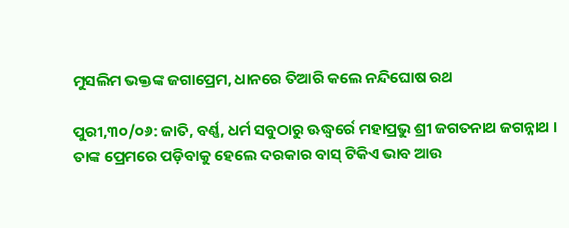ମୁସଲିମ ଭକ୍ତଙ୍କ ଜଗାପ୍ରେମ, ଧାନରେ ତିଆରି କଲେ ନନ୍ଦିଘୋଷ ରଥ

ପୁରୀ,୩୦/୦୬: ଜାତି, ବର୍ଣ୍ଣ, ଧର୍ମ ସବୁଠାରୁ ଊଦ୍ଧ୍ୱର୍ରେ ମହାପ୍ରଭୁ ଶ୍ରୀ ଜଗତନାଥ ଜଗନ୍ନାଥ । ତାଙ୍କ ପ୍ରେମରେ ପଡ଼ିବାକୁ ହେଲେ ଦରକାର ବାସ୍ ଟିକିଏ ଭାବ ଆଉ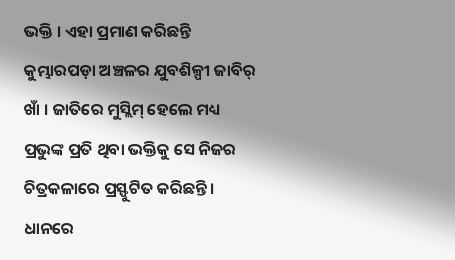ଭକ୍ତି । ଏହା ପ୍ରମାଣ କରିଛନ୍ତି କୁମ୍ଭାରପଡ଼ା ଅଞ୍ଚଳର ଯୁବଶିଳ୍ପୀ ଜାବିର୍ ଖାଁ । ଜାତିରେ ମୁସ୍ଲିମ୍ ହେଲେ ମଧ୍ୟ ପ୍ରଭୁଙ୍କ ପ୍ରତି ଥିବା ଭକ୍ତିକୁ ସେ ନିଜର ଚିତ୍ରକଳାରେ ପ୍ରସ୍ଫୁଟିତ କରିଛନ୍ତି । ଧାନରେ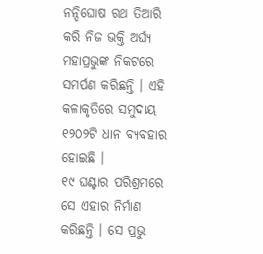ନନ୍ଦିଘୋଷ ରଥ ତିଆରି କରି ନିଜ ଭକ୍ତି ଅର୍ଘ୍ୟ ମହାପ୍ରଭୁଙ୍କ ନିକଟରେ ସମର୍ପଣ କରିଛନ୍ତି । ଏହି କଳାକୃତିରେ ସମୁଦାୟ ୧୨୦୨ଟି ଧାନ ବ୍ୟବହାର ହୋଇଛି ।
୧୯ ଘଣ୍ଟାର ପରିଶ୍ରମରେ ସେ ଏହାର ନିର୍ମାଣ କରିଛନ୍ତି । ସେ ପ୍ରଭୁ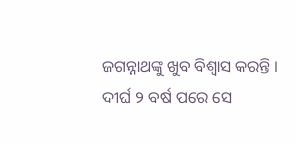ଜଗନ୍ନାଥଙ୍କୁ ଖୁବ ବିଶ୍ୱାସ କରନ୍ତି । ଦୀର୍ଘ ୨ ବର୍ଷ ପରେ ସେ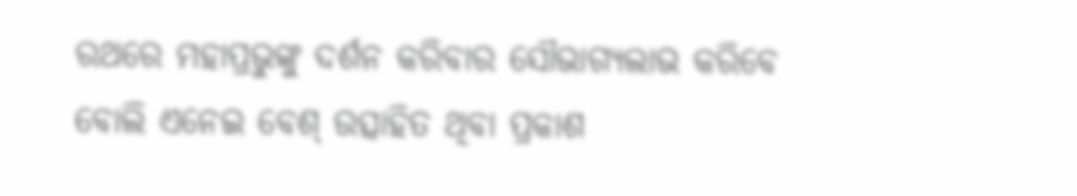ରଥରେ ମହାପ୍ରଭୁଙ୍କୁ ଦର୍ଶନ କରିବାର ସୌଭାଗ୍ୟଲାଭ କରିବେ ବୋଲି ଏନେଇ ବେଶ୍ ଉତ୍ସାହିତ ଥିବା ପ୍ରକାଶ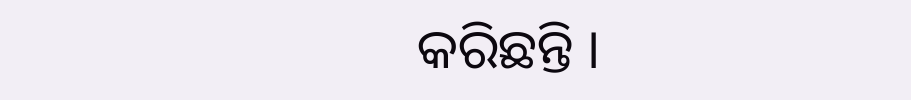କରିଛନ୍ତି ।